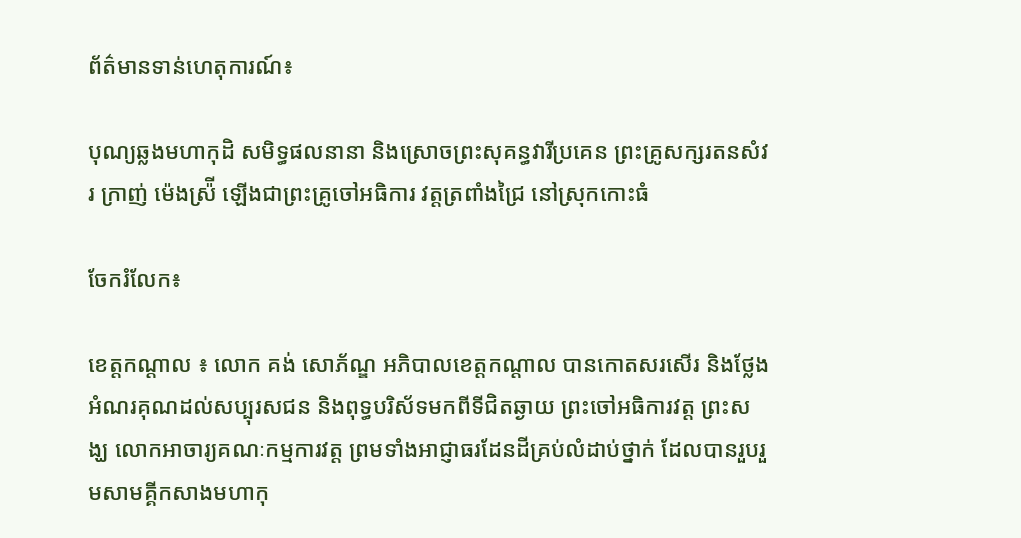ព័ត៌មានទាន់ហេតុការណ៍៖

បុណ្យឆ្លងមហាកុដិ សមិទ្ធផលនានា និងស្រោចព្រះសុគន្ធវារីប្រគេន ព្រះគ្រូសក្សរតនសំវរ ក្រាញ់ ម៉េងស្រ៉ី ឡើងជាព្រះគ្រូចៅអធិការ វត្តត្រពាំងជ្រៃ នៅស្រុកកោះធំ

ចែករំលែក៖

ខេត្តកណ្ដាល ៖ លោក គង់ សោភ័ណ្ឌ អភិបាលខេត្តកណ្ដាល បានកោតសរសើរ និងថ្លែងអំណរគុណដល់សប្បុរសជន និងពុទ្ធបរិស័ទមកពីទីជិតឆ្ងាយ ព្រះចៅអធិការវត្ត ព្រះសង្ឃ លោកអាចារ្យគណៈកម្មការវត្ត ព្រមទាំងអាជ្ញាធរដែនដីគ្រប់លំដាប់ថ្នាក់ ដែលបានរួបរួមសាមគ្គីកសាងមហាកុ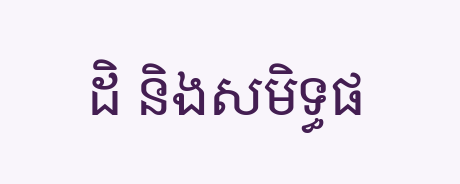ដិ និងសមិទ្ធផ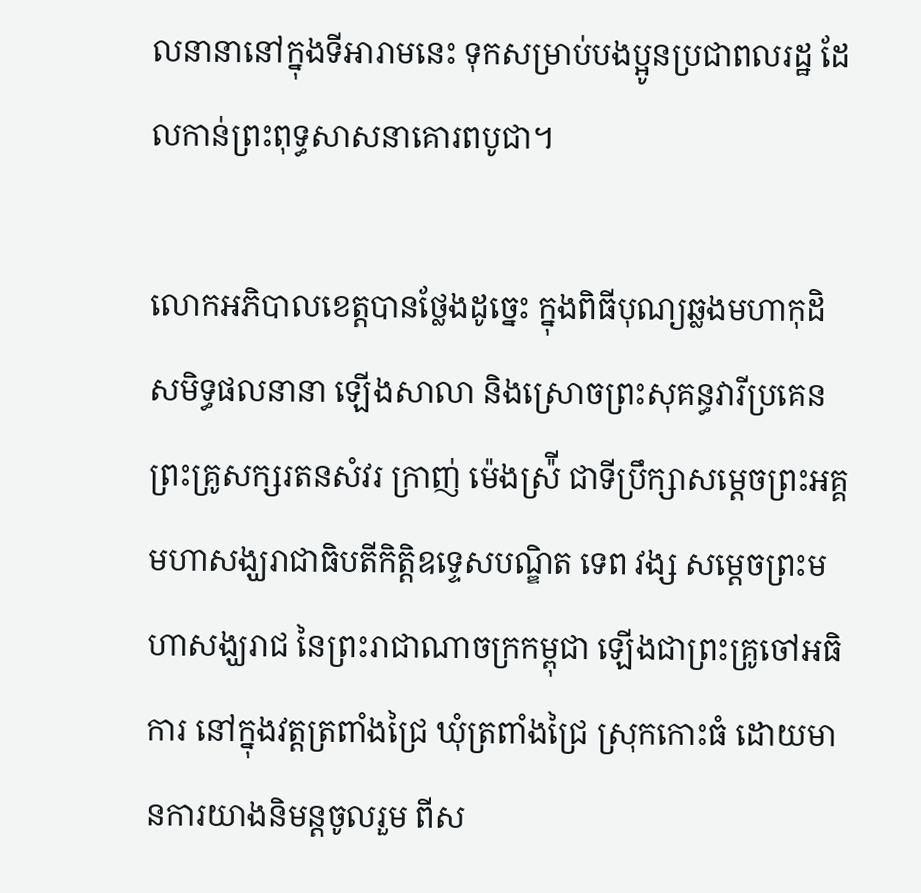លនានានៅក្នុងទីអារាមនេះ ទុកសម្រាប់បងប្អូនប្រជាពលរដ្ឋ ដែលកាន់ព្រះពុទ្ធសាសនាគោរពបូជា។

លោកអភិបាលខេត្តបានថ្លែងដូច្នេះ ក្នុងពិធីបុណ្យឆ្លងមហាកុដិ សមិទ្ធផលនានា ឡើងសាលា និងស្រោចព្រះសុគន្ធវារីប្រគេន ព្រះគ្រូសក្សរតនសំវរ ក្រាញ់ ម៉េងស្រ៉ី ជាទីប្រឹក្សាសម្តេចព្រះអគ្គមហាសង្ឃរាជាធិបតីកិត្តិឧទ្ទេសបណ្ឌិត ទេព វង្ស សម្តេចព្រះមហាសង្ឃរាជ នៃព្រះរាជាណាចក្រកម្ពុជា ឡើងជាព្រះគ្រូចៅអធិការ នៅក្នុងវត្តត្រពាំងជ្រៃ ឃុំត្រពាំងជ្រៃ ស្រុកកោះធំ ដោយមានការយាងនិមន្តចូលរួម ពីស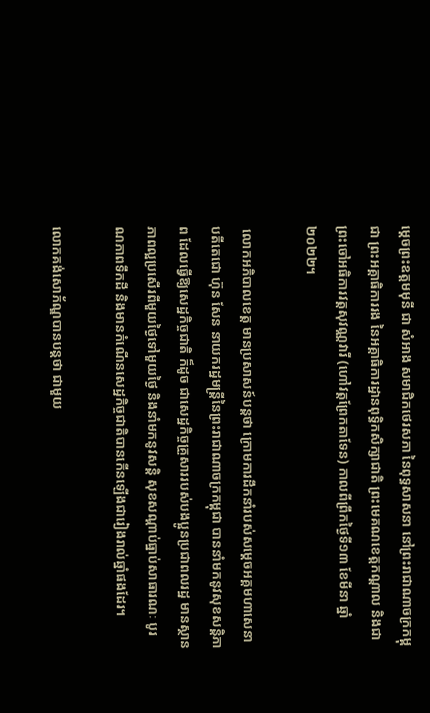ម្តេចព្រះឧត្តមមុនី ជា សំអាង សមាជិកថេរសភា នៃពុទ្ធសាសនា នៅព្រះរាជាណាចក្រកម្ពុជា ព្រះអគ្គាធិការរង នៃអគ្គាធិការដ្ឋានពុទ្ធិកសិក្សាជាតិ ព្រះមេគណខេត្តកណ្តាល និងជាព្រះចៅអធិការវត្តសុវណ្ណវារី (ហៅវត្តព្រែកតាទែន) កាលពីព្រឹកថ្ងៃទី១៣ ខែមីនា ឆ្នាំ២០២២។

 លោកអភិបាលខេត្ត មានប្រសាសន៍បន្តថា ក្រោមការដឹកនាំរបស់សម្តេចអគ្គមហាសេនាបតីតេជោ ហ៊ុន សែន នាយករដ្ឋមន្ត្រីនៃព្រះរាជាណាចក្រកម្ពុជា បាននាំមកនូវសុខសន្តិភាព ដែលធ្វើឱ្យសេដ្ឋកិច្ចជាតិ ក៏ដូច ជាសេដ្ឋកិច្ចគ្រួសាររបស់បងប្អូនប្រជាពលរដ្ឋ មានស្ថាន ភាពល្អប្រសើរពីមួយថ្ងៃទៅមួយថ្ងៃ និងនាំមកនូវសន្តិ សុខសណ្តាប់ធ្នាប់សាធារណៈ បូរណភាពទឹកដី និងមានកំណើនសេដ្ឋកិច្ចជាតិបានកើនឡើងជារៀងរាល់ឆ្នាំផងដែរ។

លោកគង់សោភ័ណ្ឌបានបន្តថា ជាមួយ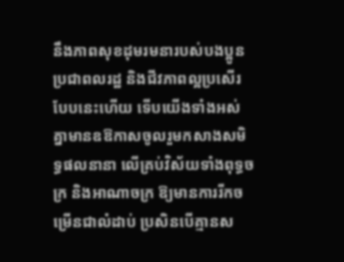នឹងភាពសុខដុមរមនារបស់បងប្អូនប្រជាពលរដ្ឋ និងជីវភាពល្អប្រសើរបែបនេះហើយ ទើបយើងទាំងអស់គ្នាមានឧឱកាសចូលរួមកសាងសមិទ្ធផលនានា លើគ្រប់វិស័យទាំងពុទ្ធចក្រ និងអាណាចក្រ ឱ្យមានការរីកចម្រើនជាលំដាប់ ប្រសិនបើគ្មានស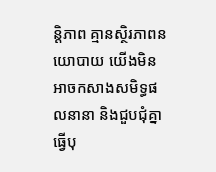ន្តិភាព គ្មានស្ថិរភាពនយោបាយ យើងមិនអាចកសាងសមិទ្ធផលនានា និងជួបជុំគ្នាធ្វើបុ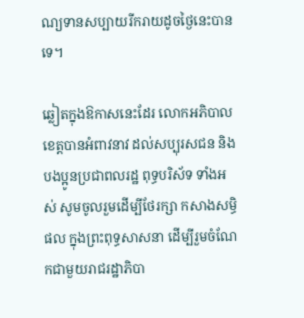ណ្យទានសប្បាយរីករាយដូចថ្ងៃនេះបានទេ។

ឆ្លៀតក្នុងឱកាសនេះដែរ លោកអភិបាលខេត្តបានអំពាវនាវ ដល់សប្បុរសជន និងបងប្អូនប្រជាពលរដ្ឋ ពុទ្ធបរិស័ទ ទាំងអស់ សូមចូលរួមដើម្បីថែរក្សា កសាងសម្ធិផល ក្នុងព្រះពុទ្ធសាសនា ដើម្បីរួមចំណែកជាមួយរាជរដ្ឋាភិបា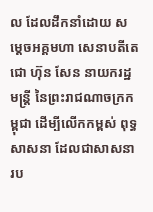ល ដែលដឹកនាំដោយ សម្ដេចអគ្គមហា សេនាបតីតេជោ ហ៊ុន សែន នាយករដ្ឋមន្រ្ដី នៃព្រះរាជណាចក្រកម្ពុជា ដើម្បីលើកកម្ពស់ ពុទ្ធសាសនា ដែលជាសាសនារប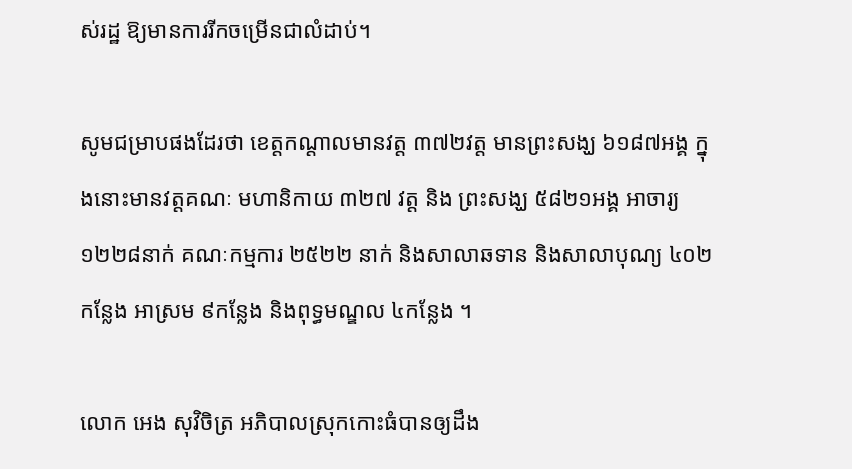ស់រដ្ឋ ឱ្យមានការរីកចម្រើនជាលំដាប់។

សូមជម្រាបផងដែរថា ខេត្តកណ្តាលមានវត្ត ៣៧២វត្ត មានព្រះសង្ឃ ៦១៨៧អង្គ ក្នុងនោះមានវត្តគណៈ មហានិកាយ ៣២៧ វត្ត និង ព្រះសង្ឃ ៥៨២១អង្គ អាចារ្យ ១២២៨នាក់ គណៈកម្មការ ២៥២២ នាក់ និងសាលាឆទាន និងសាលាបុណ្យ ៤០២កន្លែង អាស្រម ៩កន្លែង និងពុទ្ធមណ្ឌល ៤កន្លែង ។

លោក អេង សុវិចិត្រ អភិបាលស្រុកកោះធំបានឲ្យដឹង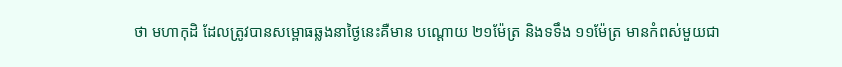ថា មហាកុដិ ដែលត្រូវបានសម្ពោធឆ្លងនាថ្ងៃនេះគឺមាន បណ្តោយ ២១ម៉ែត្រ និងទទឹង ១១ម៉ែត្រ មានកំពស់មួយជា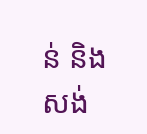ន់ និងសង់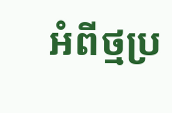អំពីថ្មប្រ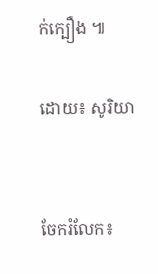ក់ក្បឿង ៕

ដោយ៖ សូរិយា


ចែករំលែក៖